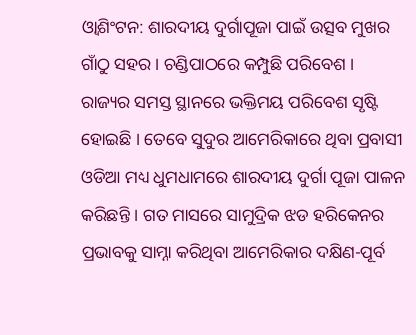ଓ୍ବାଶିଂଟନ: ଶାରଦୀୟ ଦୁର୍ଗାପୂଜା ପାଇଁ ଉତ୍ସବ ମୁଖର ଗାଁଠୁ ସହର । ଚଣ୍ଡିପାଠରେ କମ୍ପୁଛି ପରିବେଶ । ରାଜ୍ୟର ସମସ୍ତ ସ୍ଥାନରେ ଭକ୍ତିମୟ ପରିବେଶ ସୃଷ୍ଟି ହୋଇଛି । ତେବେ ସୁଦୁର ଆମେରିକାରେ ଥିବା ପ୍ରବାସୀ ଓଡିଆ ମଧ୍ୟ ଧୁମଧାମରେ ଶାରଦୀୟ ଦୁର୍ଗା ପୂଜା ପାଳନ କରିଛନ୍ତି । ଗତ ମାସରେ ସାମୁଦ୍ରିକ ଝଡ ହରିକେନର ପ୍ରଭାବକୁ ସାମ୍ନା କରିଥିବା ଆମେରିକାର ଦକ୍ଷିଣ-ପୂର୍ବ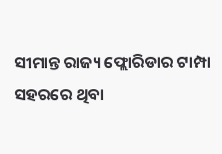ସୀମାନ୍ତ ରାଜ୍ୟ ଫ୍ଲୋରିଡାର ଟାମ୍ପା ସହରରେ ଥିବା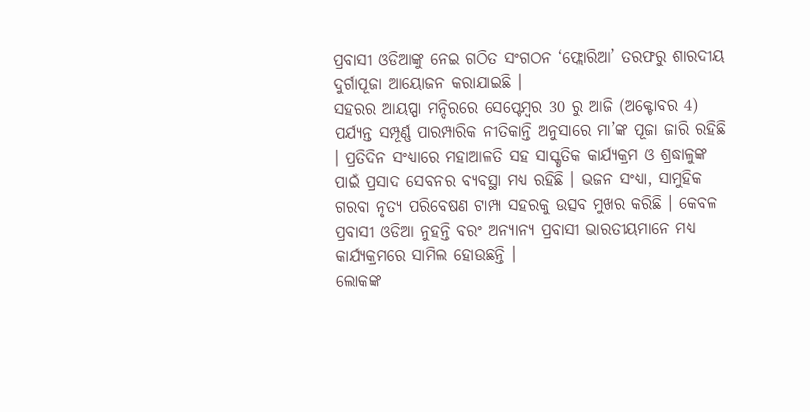ପ୍ରବାସୀ ଓଡିଆଙ୍କୁ ନେଇ ଗଠିତ ସଂଗଠନ ‘ଫ୍ଲୋରିଆ’ ତରଫରୁ ଶାରଦୀୟ ଦୁର୍ଗାପୂଜା ଆୟୋଜନ କରାଯାଇଛି ।
ସହରର ଆୟପ୍ପା ମନ୍ଦିରରେ ସେପ୍ଟେମ୍ବର 30 ରୁ ଆଜି (ଅକ୍ଟୋବର 4) ପର୍ଯ୍ୟନ୍ତ ସମ୍ପୂର୍ଣ୍ଣ ପାରମ୍ପାରିକ ନୀତିକାନ୍ତି ଅନୁସାରେ ମା’ଙ୍କ ପୂଜା ଜାରି ରହିଛି । ପ୍ରତିଦିନ ସଂଧ୍ୟାରେ ମହାଆଳତି ସହ ସାସ୍କୃତିକ କାର୍ଯ୍ୟକ୍ରମ ଓ ଶ୍ରଦ୍ଧାଳୁଙ୍କ ପାଇଁ ପ୍ରସାଦ ସେବନର ବ୍ୟବସ୍ଥା ମଧ୍ୟ ରହିଛି । ଭଜନ ସଂଧ୍ୟା, ସାମୁହିକ ଗରବା ନୃତ୍ୟ ପରିବେଷଣ ଟାମ୍ପା ସହରକୁ ଉତ୍ସବ ମୁଖର କରିଛି । କେବଳ ପ୍ରବାସୀ ଓଡିଆ ନୁହନ୍ତି ବରଂ ଅନ୍ୟାନ୍ୟ ପ୍ରବାସୀ ଭାରତୀୟମାନେ ମଧ୍ୟ କାର୍ଯ୍ୟକ୍ରମରେ ସାମିଲ ହୋଉଛନ୍ତି ।
ଲୋକଙ୍କ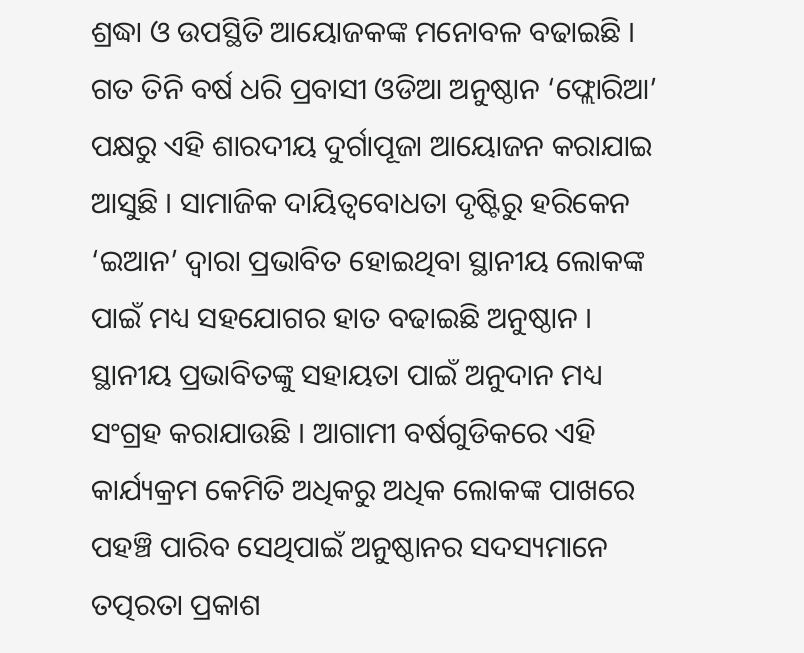ଶ୍ରଦ୍ଧା ଓ ଉପସ୍ଥିତି ଆୟୋଜକଙ୍କ ମନୋବଳ ବଢାଇଛି । ଗତ ତିନି ବର୍ଷ ଧରି ପ୍ରବାସୀ ଓଡିଆ ଅନୁଷ୍ଠାନ ‘ଫ୍ଲୋରିଆ’ ପକ୍ଷରୁ ଏହି ଶାରଦୀୟ ଦୁର୍ଗାପୂଜା ଆୟୋଜନ କରାଯାଇ ଆସୁଛି । ସାମାଜିକ ଦାୟିତ୍ବବୋଧତା ଦୃଷ୍ଟିରୁ ହରିକେନ ‘ଇଆନ’ ଦ୍ବାରା ପ୍ରଭାବିତ ହୋଇଥିବା ସ୍ଥାନୀୟ ଲୋକଙ୍କ ପାଇଁ ମଧ୍ୟ ସହଯୋଗର ହାତ ବଢାଇଛି ଅନୁଷ୍ଠାନ ।
ସ୍ଥାନୀୟ ପ୍ରଭାବିତଙ୍କୁ ସହାୟତା ପାଇଁ ଅନୁଦାନ ମଧ୍ୟ ସଂଗ୍ରହ କରାଯାଉଛି । ଆଗାମୀ ବର୍ଷଗୁଡିକରେ ଏହି କାର୍ଯ୍ୟକ୍ରମ କେମିତି ଅଧିକରୁ ଅଧିକ ଲୋକଙ୍କ ପାଖରେ ପହଞ୍ଚି ପାରିବ ସେଥିପାଇଁ ଅନୁଷ୍ଠାନର ସଦସ୍ୟମାନେ ତତ୍ପରତା ପ୍ରକାଶ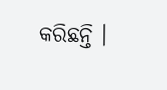କରିଛନ୍ତି ।